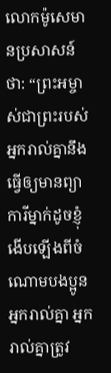លោកម៉ូសេមានប្រសាសន៍ថា: “ព្រះអម្ចាស់ជាព្រះរបស់អ្នករាល់គ្នានឹងធ្វើឲ្យមានព្យាការីម្នាក់ដូចខ្ញុំ ងើបឡើងពីចំណោមបងប្អូនអ្នករាល់គ្នា អ្នករាល់គ្នាត្រូវ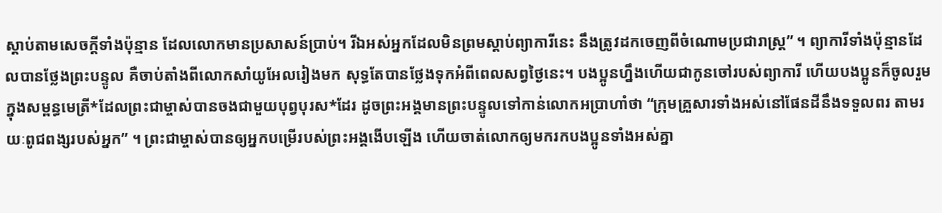ស្ដាប់តាមសេចក្ដីទាំងប៉ុន្មាន ដែលលោកមានប្រសាសន៍ប្រាប់។ រីឯអស់អ្នកដែលមិនព្រមស្ដាប់ព្យាការីនេះ នឹងត្រូវដកចេញពីចំណោមប្រជារាស្ដ្រ” ។ ព្យាការីទាំងប៉ុន្មានដែលបានថ្លែងព្រះបន្ទូល គឺចាប់តាំងពីលោកសាំយូអែលរៀងមក សុទ្ធតែបានថ្លែងទុកអំពីពេលសព្វថ្ងៃនេះ។ បងប្អូនហ្នឹងហើយជាកូនចៅរបស់ព្យាការី ហើយបងប្អូនក៏ចូលរួមក្នុងសម្ពន្ធមេត្រី*ដែលព្រះជាម្ចាស់បានចងជាមួយបុព្វបុរស*ដែរ ដូចព្រះអង្គមានព្រះបន្ទូលទៅកាន់លោកអប្រាហាំថា “ក្រុមគ្រួសារទាំងអស់នៅផែនដីនឹងទទួលពរ តាមរយៈពូជពង្សរបស់អ្នក” ។ ព្រះជាម្ចាស់បានឲ្យអ្នកបម្រើរបស់ព្រះអង្គងើបឡើង ហើយចាត់លោកឲ្យមករកបងប្អូនទាំងអស់គ្នា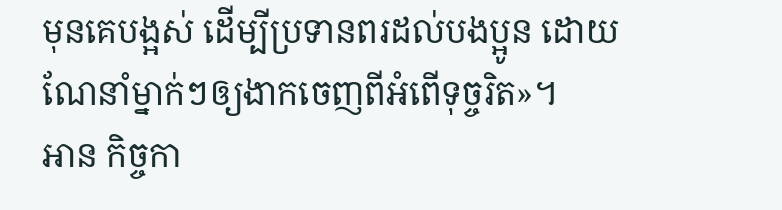មុនគេបង្អស់ ដើម្បីប្រទានពរដល់បងប្អូន ដោយណែនាំម្នាក់ៗឲ្យងាកចេញពីអំពើទុច្ចរិត»។
អាន កិច្ចកា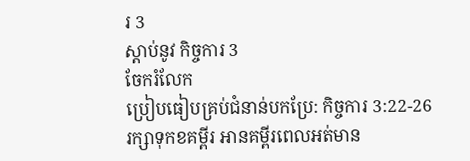រ 3
ស្ដាប់នូវ កិច្ចការ 3
ចែករំលែក
ប្រៀបធៀបគ្រប់ជំនាន់បកប្រែ: កិច្ចការ 3:22-26
រក្សាទុកខគម្ពីរ អានគម្ពីរពេលអត់មាន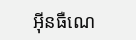អ៊ីនធឺណេ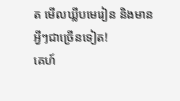ត មើលឃ្លីបមេរៀន និងមានអ្វីៗជាច្រើនទៀត!
គេហ៍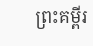ព្រះគម្ពីរ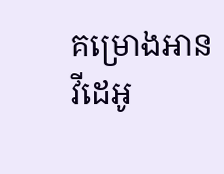គម្រោងអាន
វីដេអូ